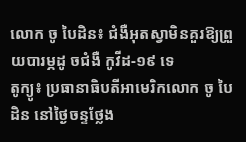លោក ចូ បៃដិន៖ ជំងឺអុតស្វាមិនគួរឱ្យព្រួយបារម្ភដូ ចជំងឺ កូវីដ-១៩ ទេ
តូក្យូ៖ ប្រធានាធិបតីអាមេរិកលោក ចូ បៃដិន នៅថ្ងៃចន្ទថ្លែង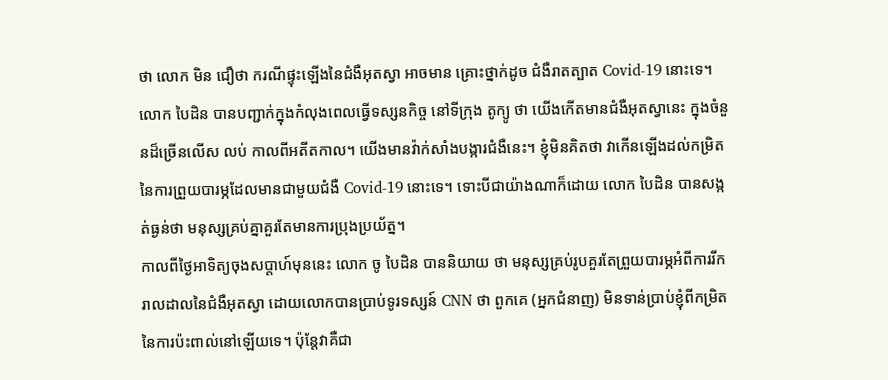ថា លោក មិន ជឿថា ករណីផ្ទុះឡើងនៃជំងឺអុតស្វា អាចមាន គ្រោះថ្នាក់ដូច ជំងឺរាតត្បាត Covid-19 នោះទេ។
លោក បៃដិន បានបញ្ជាក់ក្នុងកំលុងពេលធ្វើទស្សនកិច្ច នៅទីក្រុង តូក្យូ ថា យើងកើតមានជំងឺអុតស្វានេះ ក្នុងចំនួនដ៏ច្រើនលើស លប់ កាលពីអតីតកាល។ យើងមានវ៉ាក់សាំងបង្ការជំងឺនេះ។ ខ្ញុំមិនគិតថា វាកើនឡើងដល់កម្រិត នៃការព្រួយបារម្ភដែលមានជាមួយជំងឺ Covid-19 នោះទេ។ ទោះបីជាយ៉ាងណាក៏ដោយ លោក បៃដិន បានសង្កត់ធ្ងន់ថា មនុស្សគ្រប់គ្នាគួរតែមានការប្រុងប្រយ័ត្ន។
កាលពីថ្ងៃអាទិត្យចុងសប្តាហ៍មុននេះ លោក ចូ បៃដិន បាននិយាយ ថា មនុស្សគ្រប់រូបគួរតែព្រួយបារម្ភអំពីការរីករាលដាលនៃជំងឺអុតស្វា ដោយលោកបានប្រាប់ទូរទស្សន៍ CNN ថា ពួកគេ (អ្នកជំនាញ) មិនទាន់ប្រាប់ខ្ញុំពីកម្រិតនៃការប៉ះពាល់នៅឡើយទេ។ ប៉ុន្តែវាគឺជា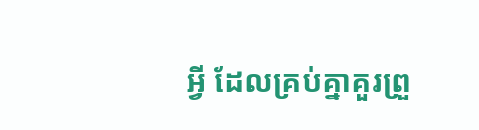អ្វី ដែលគ្រប់គ្នាគួរព្រួ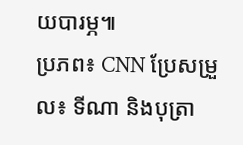យបារម្ភ៕
ប្រភព៖ CNN ប្រែសម្រួល៖ ទីណា និងបុត្រា